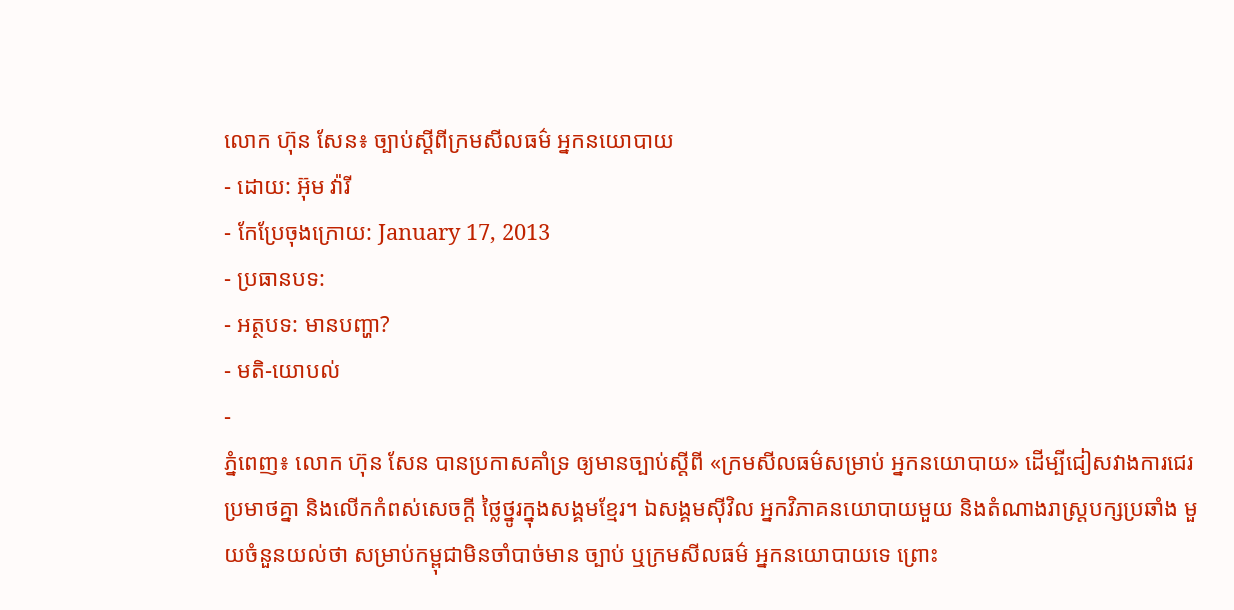លោក ហ៊ុន សែន៖ ច្បាប់ស្តីពីក្រមសីលធម៌ អ្នកនយោបាយ
- ដោយ: អ៊ុម វ៉ារី
- កែប្រែចុងក្រោយ: January 17, 2013
- ប្រធានបទ:
- អត្ថបទ: មានបញ្ហា?
- មតិ-យោបល់
-
ភ្នំពេញ៖ លោក ហ៊ុន សែន បានប្រកាសគាំទ្រ ឲ្យមានច្បាប់ស្តីពី «ក្រមសីលធម៌សម្រាប់ អ្នកនយោបាយ» ដើម្បីជៀសវាងការជេរប្រមាថគ្នា និងលើកកំពស់សេចក្ដី ថ្លៃថ្នូរក្នុងសង្គមខ្មែរ។ ឯសង្គមស៊ីវិល អ្នកវិភាគនយោបាយមួយ និងតំណាងរាស្ត្របក្សប្រឆាំង មួយចំនួនយល់ថា សម្រាប់កម្ពុជាមិនចាំបាច់មាន ច្បាប់ ឬក្រមសីលធម៌ អ្នកនយោបាយទេ ព្រោះ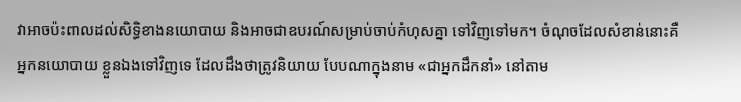វាអាចប៉ះពាលដល់សិទ្ធិខាងនយោបាយ និងអាចជាឧបរណ៍សម្រាប់ចាប់កំហុសគ្នា ទៅវិញទៅមក។ ចំណុចដែលសំខាន់នោះគឺអ្នកនយោបាយ ខ្លួនឯងទៅវិញទេ ដែលដឹងថាត្រូវនិយាយ បែបណាក្នុងនាម «ជាអ្នកដឹកនាំ» នៅតាម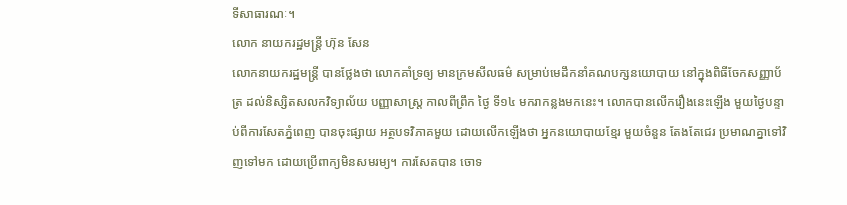ទីសាធារណៈ។
លោក នាយករដ្ឋមន្រ្តី ហ៊ុន សែន
លោកនាយករដ្ឋមន្រ្តី បានថ្លែងថា លោកគាំទ្រឲ្យ មានក្រមសីលធម៌ សម្រាប់មេដឹកនាំគណបក្សនយោបាយ នៅក្នុងពិធីចែកសញ្ញាប័ត្រ ដល់និស្សិតសលកវិទ្យាល័យ បញ្ញាសាស្រ្ត កាលពីព្រឹក ថ្ងៃ ទី១៤ មករាកន្លងមកនេះ។ លោកបានលើករឿងនេះឡើង មួយថ្ងៃបន្ទាប់ពីការសែតភ្នំពេញ បានចុះផ្សាយ អត្ថបទវិភាគមួយ ដោយលើកឡើងថា អ្នកនយោបាយខ្មែរ មួយចំនួន តែងតែជេរ ប្រមាណគ្នាទៅវិញទៅមក ដោយប្រើពាក្យមិនសមរម្យ។ ការសែតបាន ចោទ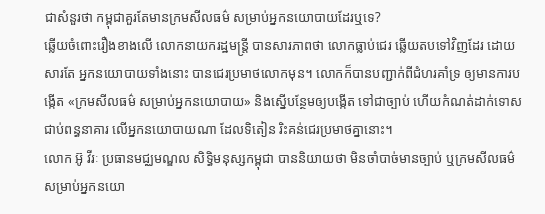ជាសំនួរថា កម្ពុជាគួរតែមានក្រមសីលធម៌ សម្រាប់អ្នកនយោបាយដែរឬទេ?
ឆ្លើយចំពោះរឿងខាងលើ លោកនាយករដ្ឋមន្រ្តី បានសារភាពថា លោកធ្លាប់ជេរ ឆ្លើយតបទៅវិញដែរ ដោយសារតែ អ្នកនយោបាយទាំងនោះ បានជេរប្រមាថលោកមុន។ លោកក៏បានបញ្ជាក់ពីជំហរគាំទ្រ ឲ្យមានការបង្កើត «ក្រមសីលធម៌ សម្រាប់អ្នកនយោបាយ» និងស្នើបន្ថែមឲ្យបង្កើត ទៅជាច្បាប់ ហើយកំណត់ដាក់ទោស ជាប់ពន្ធនាគារ លើអ្នកនយោបាយណា ដែលទិតៀន រិះគន់ជេរប្រមាថគ្នានោះ។
លោក អ៊ូ វីរៈ ប្រធានមជ្ឈមណ្ឌល សិទ្ធិមនុស្សកម្ពុជា បាននិយាយថា មិនចាំបាច់មានច្បាប់ ឬក្រមសីលធម៌ សម្រាប់អ្នកនយោ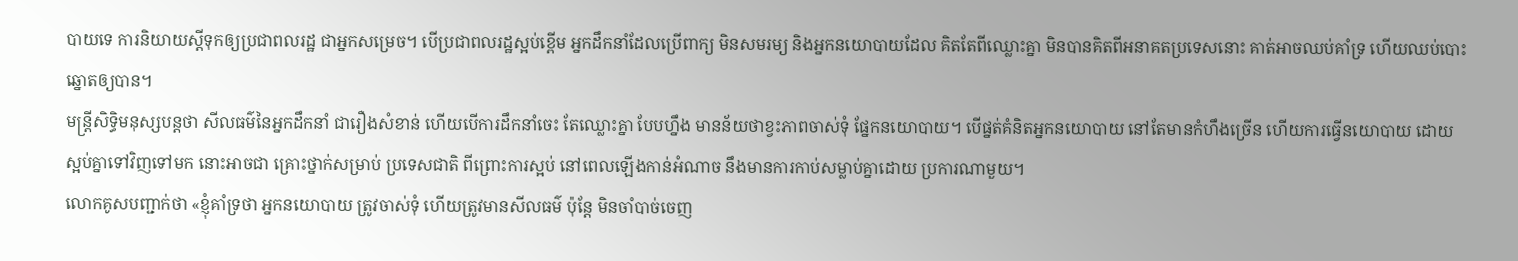បាយទេ ការនិយាយស្តីទុកឲ្យប្រជាពលរដ្ឋ ជាអ្នកសម្រេច។ បើប្រជាពលរដ្ឋស្អប់ខ្ពើម អ្នកដឹកនាំដែលប្រើពាក្យ មិនសមរម្យ និងអ្នកនយោបាយដែល គិតតែពីឈ្លោះគ្នា មិនបានគិតពីអនាគតប្រទេសនោះ គាត់អាចឈប់គាំទ្រ ហើយឈប់បោះឆ្នោតឲ្យបាន។
មន្រ្តីសិទ្ធិមនុស្សបន្តថា សីលធម៌នៃអ្នកដឹកនាំ ជារឿងសំខាន់ ហើយបើការដឹកនាំចេះ តែឈ្លោះគ្នា បែបហ្នឹង មានន័យថាខ្វះភាពចាស់ទុំ ផ្នែកនយោបាយ។ បើផ្នត់គំនិតអ្នកនយោបាយ នៅតែមានកំហឹងច្រើន ហើយការធ្វើនយោបាយ ដោយស្អប់គ្នាទៅវិញទៅមក នោះអាចជា គ្រោះថ្នាក់សម្រាប់ ប្រទេសជាតិ ពីព្រោះការស្អប់ នៅពេលឡើងកាន់អំណាច នឹងមានការកាប់សម្លាប់គ្នាដោយ ប្រការណាមួយ។
លោកគូសបញ្ជាក់ថា «ខ្ញុំគាំទ្រថា អ្នកនយោបាយ ត្រូវចាស់ទុំ ហើយត្រូវមានសីលធម៌ ប៉ុន្តែ មិនចាំបាច់ចេញ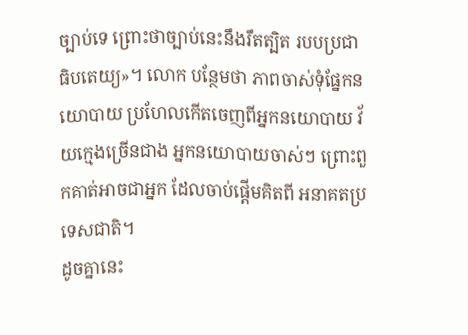ច្បាប់ទេ ព្រោះថាច្បាប់នេះនឹងរឹតត្បិត របបប្រជាធិបតេយ្យ»។ លោក បន្ថែមថា ភាពចាស់ទុំផ្នែកនយោបាយ ប្រហែលកើតចេញពីអ្នកនយោបាយ វ័យក្មេងច្រើនជាង អ្នកនយោបាយចាស់ៗ ព្រោះពួកគាត់អាចជាអ្នក ដែលចាប់ផ្តើមគិតពី អនាគតប្រទេសជាតិ។
ដូចគ្នានេះ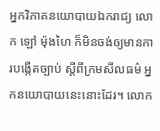អ្នកវិភាគនយោបាយឯករាជ្យ លោក ឡៅ ម៉ុងហៃ ក៏មិនចង់ឲ្យមានការបង្កើតច្បាប់ ស្តីពីក្រមសីលធម៌ អ្នកនយោបាយនេះនោះដែរ។ លោក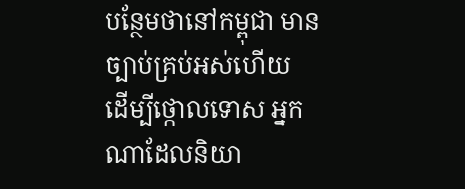បន្ថែមថានៅកម្ពុជា មានច្បាប់គ្រប់អស់ហើយ ដើម្បីថ្កោលទោស អ្នកណាដែលនិយា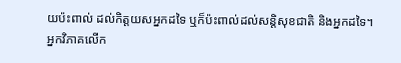យប៉ះពាល់ ដល់កិត្តយសអ្នកដទៃ ឬក៏ប៉ះពាល់ដល់សន្តិសុខជាតិ និងអ្នកដទៃ។
អ្នកវិភាគលើក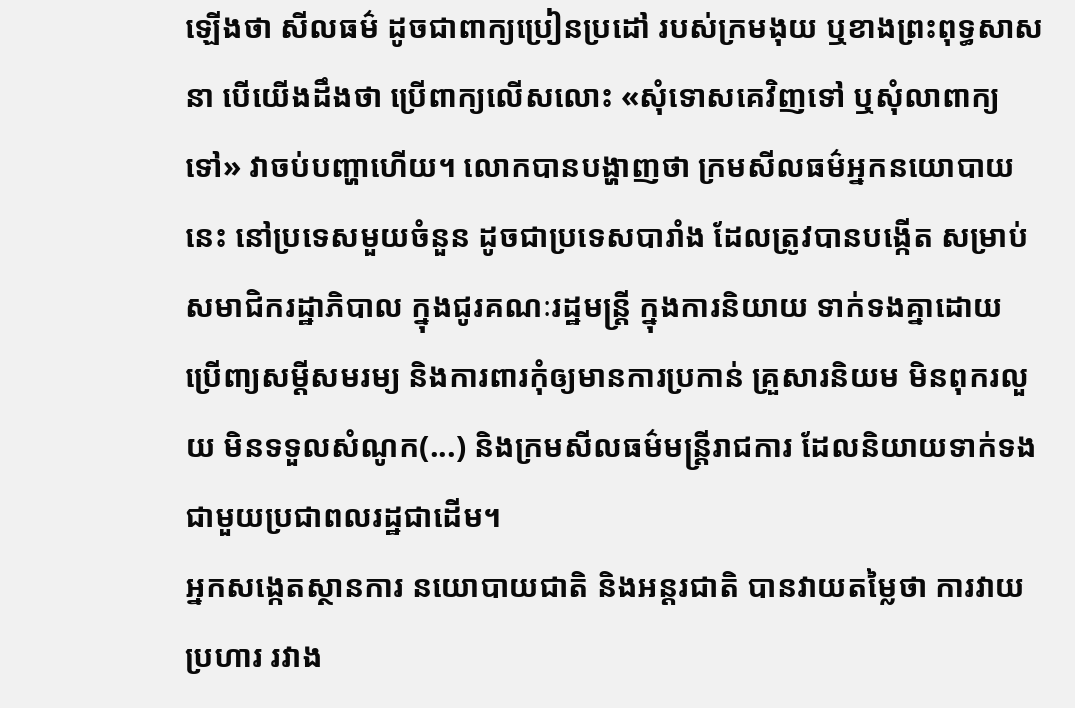ឡើងថា សីលធម៌ ដូចជាពាក្យប្រៀនប្រដៅ របស់ក្រមងុយ ឬខាងព្រះពុទ្ធសាសនា បើយើងដឹងថា ប្រើពាក្យលើសលោះ «សុំទោសគេវិញទៅ ឬសុំលាពាក្យទៅ» វាចប់បញ្ហាហើយ។ លោកបានបង្ហាញថា ក្រមសីលធម៌អ្នកនយោបាយនេះ នៅប្រទេសមួយចំនួន ដូចជាប្រទេសបារាំង ដែលត្រូវបានបង្កើត សម្រាប់សមាជិករដ្ឋាភិបាល ក្នុងជូរគណៈរដ្ឋមន្ត្រី ក្នុងការនិយាយ ទាក់ទងគ្នាដោយ ប្រើពា្យសម្តីសមរម្យ និងការពារកុំឲ្យមានការប្រកាន់ គ្រួសារនិយម មិនពុករលួយ មិនទទួលសំណូក(...) និងក្រមសីលធម៌មន្ត្រីរាជការ ដែលនិយាយទាក់ទង ជាមួយប្រជាពលរដ្ឋជាដើម។
អ្នកសង្កេតស្ថានការ នយោបាយជាតិ និងអន្តរជាតិ បានវាយតម្លៃថា ការវាយប្រហារ រវាង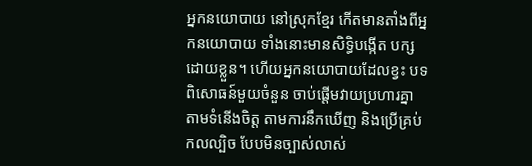អ្នកនយោបាយ នៅស្រុកខ្មែរ កើតមានតាំងពីអ្នកនយោបាយ ទាំងនោះមានសិទ្ធិបង្កើត បក្សដោយខ្លួន។ ហើយអ្នកនយោបាយដែលខ្វះ បទពិសោធន៍មួយចំនួន ចាប់ផ្ដើមវាយប្រហារគ្នា តាមទំនើងចិត្ត តាមការនឹកឃើញ និងប្រើគ្រប់កលល្បិច បែបមិនច្បាស់លាស់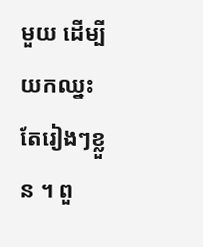មួយ ដើម្បីយកឈ្នះតែរៀងៗខ្លួន ។ ពួ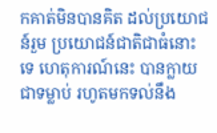កគាត់មិនបានគិត ដល់ប្រយោជន៍រួម ប្រយោជន៍ជាតិជាធំនោះទេ ហេតុការណ៍នេះ បានក្លាយជាទម្លាប់ រហូតមកទល់នឹង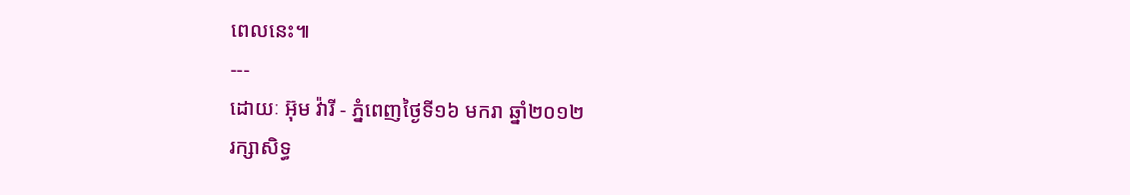ពេលនេះ៕
---
ដោយៈ អ៊ុម វ៉ារី - ភ្នំពេញថ្ងៃទី១៦ មករា ឆ្នាំ២០១២
រក្សាសិទ្ធ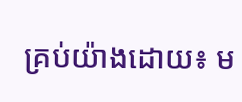គ្រប់យ៉ាងដោយ៖ ម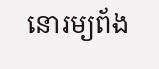នោរម្យព័ង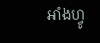អាំងហ្វូ